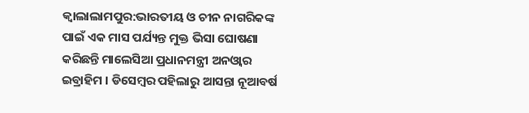କ୍ବାଲାଲାମପୁର:ଭାରତୀୟ ଓ ଚୀନ ନାଗରିକଙ୍କ ପାଇଁ ଏକ ମାସ ପର୍ଯ୍ୟନ୍ତ ମୁକ୍ତ ଭିସା ଘୋଷଣା କରିଛନ୍ତି ମାଲେସିଆ ପ୍ରଧାନମନ୍ତ୍ରୀ ଅନଓ୍ବାର ଇବ୍ରାହିମ । ଡିସେମ୍ବର ପହିଲାରୁ ଆସନ୍ତା ନୂଆବର୍ଷ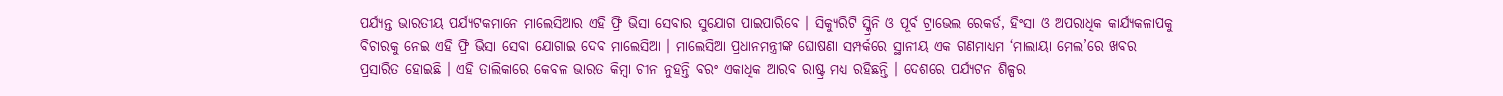ପର୍ଯ୍ୟନ୍ତ ଭାରତୀୟ ପର୍ଯ୍ୟଟକମାନେ ମାଲେସିଆର ଏହି ଫ୍ରି ଭିସା ସେବାର ସୁଯୋଗ ପାଇପାରିବେ । ସିକ୍ୟୁରିଟି ସ୍କ୍ରିନି ଓ ପୂର୍ବ ଟ୍ରାଭେଲ ରେକର୍ଡ, ହିଂସା ଓ ଅପରାଧିକ କାର୍ଯ୍ୟକଳାପକୁ ବିଚାରକୁ ନେଇ ଏହି ଫ୍ରି ଭିସା ସେବା ଯୋଗାଇ ଦେବ ମାଲେସିଆ । ମାଲେସିଆ ପ୍ରଧାନମନ୍ତ୍ରୀଙ୍କ ଘୋଷଣା ସମ୍ପର୍କରେ ସ୍ଥାନୀୟ ଏକ ଗଣମାଧ୍ୟମ ‘ମାଲାୟା ମେଲ’ରେ ଖବର ପ୍ରସାରିତ ହୋଇଛି । ଏହି ତାଲିକାରେ କେବଳ ଭାରତ କିମ୍ବା ଚୀନ ନୁହନ୍ତି ବରଂ ଏକାଧିକ ଆରବ ରାଷ୍ଟ୍ର ମଧ୍ୟ ରହିଛନ୍ତି । ଦେଶରେ ପର୍ଯ୍ୟଟନ ଶିଳ୍ପର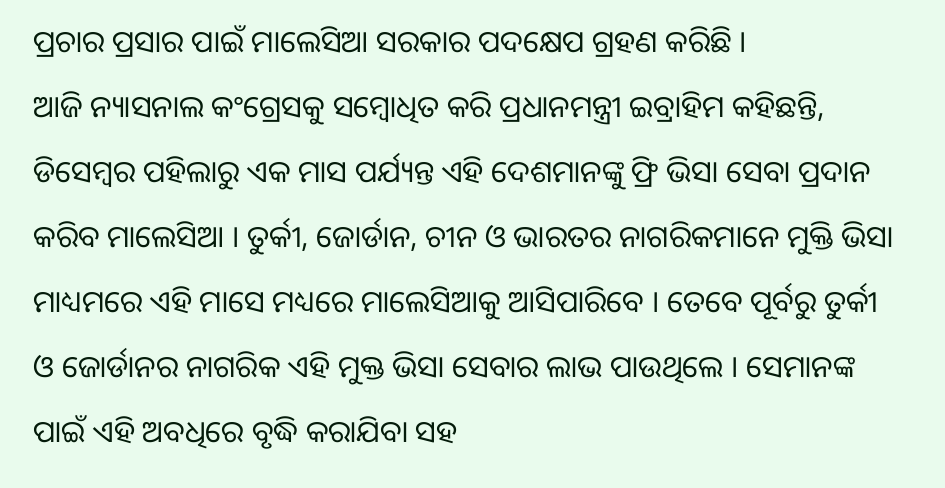ପ୍ରଚାର ପ୍ରସାର ପାଇଁ ମାଲେସିଆ ସରକାର ପଦକ୍ଷେପ ଗ୍ରହଣ କରିଛି ।
ଆଜି ନ୍ୟାସନାଲ କଂଗ୍ରେସକୁ ସମ୍ବୋଧିତ କରି ପ୍ରଧାନମନ୍ତ୍ରୀ ଇବ୍ରାହିମ କହିଛନ୍ତି, ଡିସେମ୍ବର ପହିଲାରୁ ଏକ ମାସ ପର୍ଯ୍ୟନ୍ତ ଏହି ଦେଶମାନଙ୍କୁ ଫ୍ରି ଭିସା ସେବା ପ୍ରଦାନ କରିବ ମାଲେସିଆ । ତୁର୍କୀ, ଜୋର୍ଡାନ, ଚୀନ ଓ ଭାରତର ନାଗରିକମାନେ ମୁକ୍ତି ଭିସା ମାଧ୍ୟମରେ ଏହି ମାସେ ମଧ୍ୟରେ ମାଲେସିଆକୁ ଆସିପାରିବେ । ତେବେ ପୂର୍ବରୁ ତୁର୍କୀ ଓ ଜୋର୍ଡାନର ନାଗରିକ ଏହି ମୁକ୍ତ ଭିସା ସେବାର ଲାଭ ପାଉଥିଲେ । ସେମାନଙ୍କ ପାଇଁ ଏହି ଅବଧିରେ ବୃଦ୍ଧି କରାଯିବା ସହ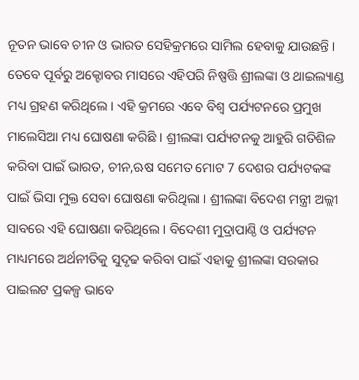ନୂତନ ଭାବେ ଚୀନ ଓ ଭାରତ ସେହିକ୍ରମରେ ସାମିଲ ହେବାକୁ ଯାଉଛନ୍ତି ।
ତେବେ ପୂର୍ବରୁ ଅକ୍ଟୋବର ମାସରେ ଏହିପରି ନିଷ୍ପତ୍ତି ଶ୍ରୀଲଙ୍କା ଓ ଥାଇଲ୍ୟାଣ୍ଡ ମଧ୍ୟ ଗ୍ରହଣ କରିଥିଲେ । ଏହି କ୍ରମରେ ଏବେ ବିଶ୍ବ ପର୍ଯ୍ୟଟନରେ ପ୍ରମୁଖ ମାଲେସିଆ ମଧ୍ୟ ଘୋଷଣା କରିଛି । ଶ୍ରୀଲଙ୍କା ପର୍ଯ୍ୟଟନକୁ ଆହୁରି ଗତିଶିଳ କରିବା ପାଇଁ ଭାରତ, ଚୀନ,ଋଷ ସମେତ ମୋଟ 7 ଦେଶର ପର୍ଯ୍ୟଟକଙ୍କ ପାଇଁ ଭିସା ମୁକ୍ତ ସେବା ଘୋଷଣା କରିଥିଲା । ଶ୍ରୀଲଙ୍କା ବିଦେଶ ମନ୍ତ୍ରୀ ଅଲ୍ଲୀ ସାବରେ ଏହି ଘୋଷଣା କରିଥିଲେ । ବିଦେଶୀ ମୁଦ୍ରାପାଣ୍ଠି ଓ ପର୍ଯ୍ୟଟନ ମାଧ୍ୟମରେ ଅର୍ଥନୀତିକୁ ସୁଦୃଢ କରିବା ପାଇଁ ଏହାକୁ ଶ୍ରୀଲଙ୍କା ସରକାର ପାଇଲଟ ପ୍ରକଳ୍ପ ଭାବେ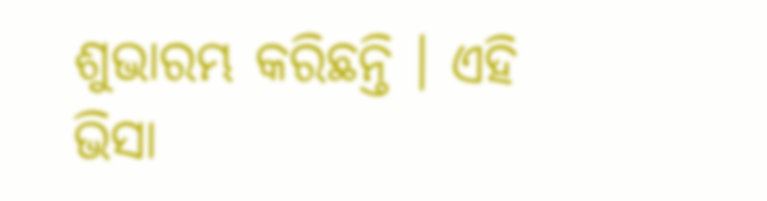ଶୁଭାରମ୍ଭ କରିଛନ୍ତି । ଏହି ଭିସା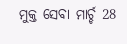ମୁକ୍ତ ସେବା ମାର୍ଚ୍ଚ 28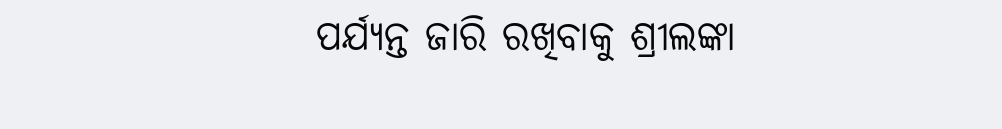ପର୍ଯ୍ୟନ୍ତ ଜାରି ରଖିବାକୁ ଶ୍ରୀଲଙ୍କା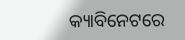କ୍ୟାବିନେଟରେ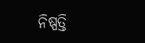ନିଷ୍ପତ୍ତି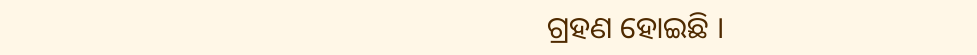ଗ୍ରହଣ ହୋଇଛି ।